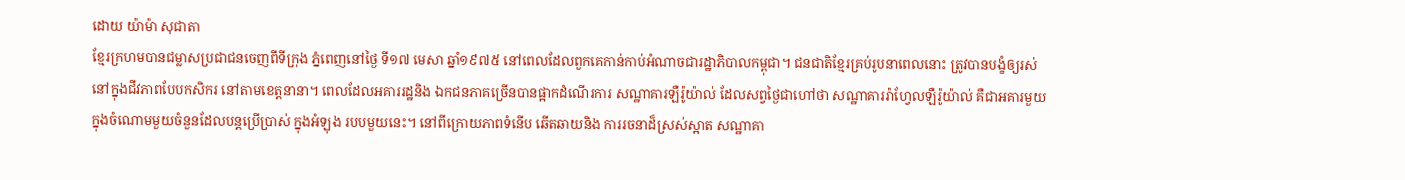ដោយ យ៉ាម៉ា សុជាតា
ខ្មែរក្រហមបានជម្លាសប្រជាជនចេញពីទីក្រុង ភ្នំពេញនៅថ្ងៃ ទី១៧ មេសា ឆ្នាំ១៩៧៥ នៅពេលដែលពួកគេកាន់កាប់អំណាចជារដ្ឋាភិបាលកម្ពុជា។ ជនជាតិខ្មែរគ្រប់រូបនាពេលនោះ ត្រូវបានបង្ខំឲ្យរស់នៅក្នុងជីវភាពបែបកសិករ នៅតាមខេត្តនានា។ ពេលដែលអគាររដ្ឋនិង ឯកជនភាគច្រើនបានផ្អាកដំណើរការ សណ្ឋាគារឡឺរ៉ូយ៉ាល់ ដែលសព្វថ្ងៃជាហៅថា សណ្ឋាគាររ៉ាហ្វែលឡឺរ៉ូយ៉ាល់ គឺជាអគារមួយក្នុងចំណោមមួយចំនួនដែលបន្តប្រើប្រាស់ ក្នុងអំឡុង របបមួយនេះ។ នៅពីក្រោយភាពទំនើប ឆើតឆាយនិង ការរចនាដ៏ស្រស់ស្អាត សណ្ឋាគា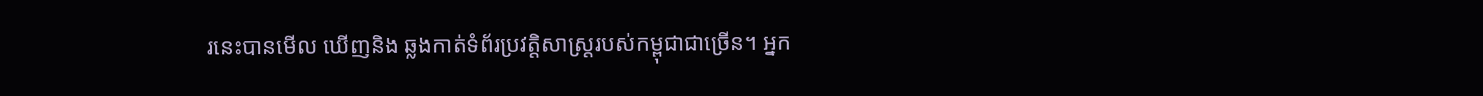រនេះបានមើល ឃើញនិង ឆ្លងកាត់ទំព័រប្រវត្តិសាស្រ្តរបស់កម្ពុជាជាច្រើន។ អ្នក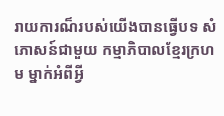រាយការណ៏របស់យើងបានធ្វើបទ សំភោសន៍ជាមួយ កម្មាភិបាលខ្មែរក្រហម ម្នាក់អំពីអ្វី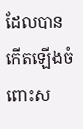ដែលបានកើតឡើងចំពោះស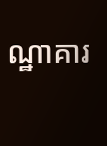ណ្ឋាគារ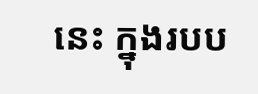នេះ ក្នុងរបប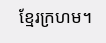ខ្មែរក្រហម។